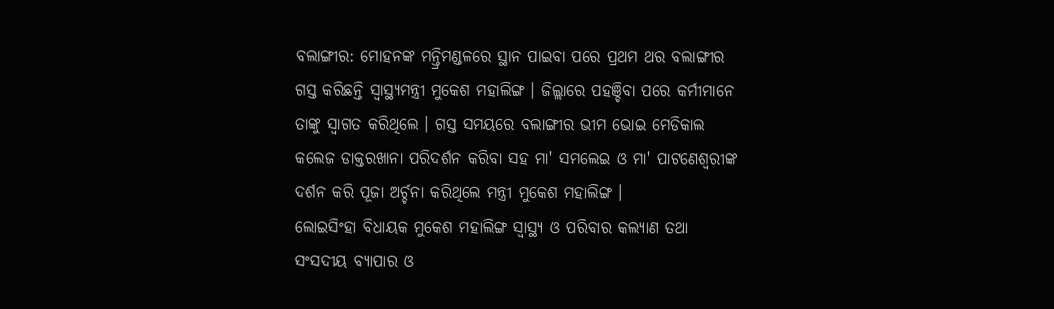ବଲାଙ୍ଗୀର: ମୋହନଙ୍କ ମନ୍ତ୍ରିମଣ୍ଡଳରେ ସ୍ଥାନ ପାଇବା ପରେ ପ୍ରଥମ ଥର ବଲାଙ୍ଗୀର ଗସ୍ତ କରିଛନ୍ତି ସ୍ବାସ୍ଥ୍ୟମନ୍ତ୍ରୀ ମୁକେଶ ମହାଲିଙ୍ଗ । ଜିଲ୍ଲାରେ ପହଞ୍ଚିବା ପରେ କର୍ମୀମାନେ ତାଙ୍କୁ ସ୍ବାଗତ କରିଥିଲେ । ଗସ୍ତ ସମୟରେ ବଲାଙ୍ଗୀର ଭୀମ ଭୋଇ ମେଡିକାଲ କଲେଜ ଡାକ୍ତରଖାନା ପରିଦର୍ଶନ କରିବା ସହ ମା' ସମଲେଇ ଓ ମା' ପାଟଣେଶ୍ୱରୀଙ୍କ ଦର୍ଶନ କରି ପୂଜା ଅର୍ଚ୍ଚନା କରିଥିଲେ ମନ୍ତ୍ରୀ ମୁକେଶ ମହାଲିଙ୍ଗ ।
ଲୋଇସିଂହା ବିଧାୟକ ମୁକେଶ ମହାଲିଙ୍ଗ ସ୍ୱାସ୍ଥ୍ୟ ଓ ପରିବାର କଲ୍ୟାଣ ତଥା ସଂସଦୀୟ ବ୍ୟାପାର ଓ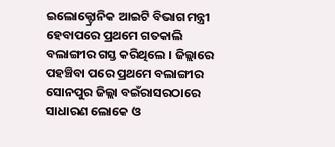ଇଲୋକ୍ଟ୍ରୋନିକ ଆଇଟି ବିଭାଗ ମନ୍ତ୍ରୀ ହେବାପରେ ପ୍ରଥମେ ଗତକାଲି ବଲାଙ୍ଗୀର ଗସ୍ତ କରିଥିଲେ । ଜିଲ୍ଲାରେ ପହଞ୍ଚିବା ପରେ ପ୍ରଥମେ ବଲାଙ୍ଗୀର ସୋନପୁର ଜିଲ୍ଲା ବଇଁରାସରଠାରେ ସାଧାରଣ ଲୋକେ ଓ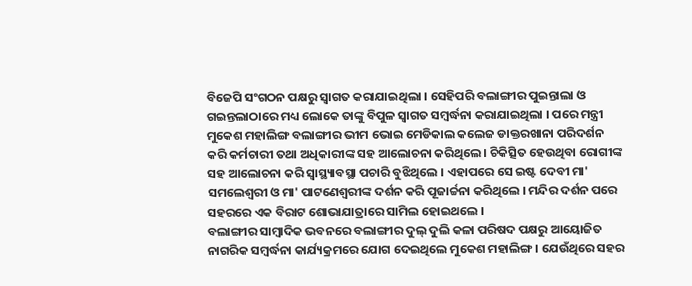ବିଜେପି ସଂଗଠନ ପକ୍ଷରୁ ସ୍ବାଗତ କରାଯାଇଥିଲା । ସେହିପରି ବଲାଙ୍ଗୀର ପୁଇନ୍ତାଲା ଓ ଗଇନ୍ତଲାଠାରେ ମଧ୍ୟ ଲୋକେ ତାଙ୍କୁ ବିପୁଳ ସ୍ୱାଗତ ସମ୍ବର୍ଦ୍ଧନା କରାଯାଇଥିଲା । ପରେ ମନ୍ତ୍ରୀ ମୁକେଶ ମହାଲିଙ୍ଗ ବଲାଙ୍ଗୀର ଭୀମ ଭୋଇ ମେଡିକାଲ କଲେଜ ଡାକ୍ତରଖାନା ପରିଦର୍ଶନ କରି କର୍ମଚାରୀ ତଥା ଅଧିକାରୀଙ୍କ ସହ ଆଲୋଚନା କରିଥିଲେ । ଚିକିତ୍ସିତ ହେଉଥିବା ରୋଗୀଙ୍କ ସହ ଆଲୋଚନା କରି ସ୍ବାସ୍ଥ୍ୟାବସ୍ଥା ପଚାରି ବୁଝିଥିଲେ । ଏହାପରେ ସେ ଇଷ୍ଟ ଦେବୀ ମା' ସମଲେଶ୍ଵରୀ ଓ ମା' ପାଟଣେଶ୍ୱରୀଙ୍କ ଦର୍ଶନ କରି ପୂଜାର୍ଚ୍ଚନା କରିଥିଲେ । ମନ୍ଦିର ଦର୍ଶନ ପରେ ସହରରେ ଏକ ବିରାଟ ଶୋଭାଯାତ୍ରାରେ ସାମିଲ ହୋଇଥଲେ ।
ବଲାଙ୍ଗୀର ସାମ୍ବାଦିକ ଭବନରେ ବଲାଙ୍ଗୀର ଦୁଲ୍ ଦୁଲି କଳା ପରିଷଦ ପକ୍ଷରୁ ଆୟୋଜିତ ନାଗରିକ ସମ୍ବର୍ଦ୍ଧନା କାର୍ଯ୍ୟକ୍ରମରେ ଯୋଗ ଦେଇଥିଲେ ମୁକେଶ ମହାଲିଙ୍ଗ । ଯେଉଁଥିରେ ସହର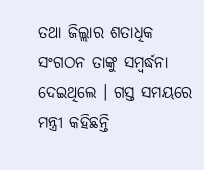ତଥା ଜିଲ୍ଲାର ଶତାଧିକ ସଂଗଠନ ତାଙ୍କୁ ସମ୍ବର୍ଦ୍ଧନା ଦେଇଥିଲେ । ଗସ୍ତ ସମୟରେ ମନ୍ତ୍ରୀ କହିଛନ୍ତି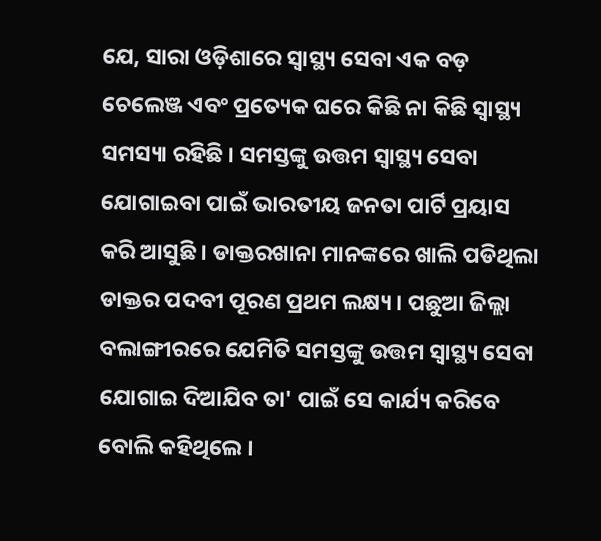ଯେ, ସାରା ଓଡ଼ିଶାରେ ସ୍ବାସ୍ଥ୍ୟ ସେବା ଏକ ବଡ଼ ଚେଲେଞ୍ଜ ଏବଂ ପ୍ରତ୍ୟେକ ଘରେ କିଛି ନା କିଛି ସ୍ବାସ୍ଥ୍ୟ ସମସ୍ୟା ରହିଛି । ସମସ୍ତଙ୍କୁ ଉତ୍ତମ ସ୍ବାସ୍ଥ୍ୟ ସେବା ଯୋଗାଇବା ପାଇଁ ଭାରତୀୟ ଜନତା ପାର୍ଟି ପ୍ରୟାସ କରି ଆସୁଛି । ଡାକ୍ତରଖାନା ମାନଙ୍କରେ ଖାଲି ପଡିଥିଲା ଡାକ୍ତର ପଦବୀ ପୂରଣ ପ୍ରଥମ ଲକ୍ଷ୍ୟ । ପଛୁଆ ଜିଲ୍ଲା ବଲାଙ୍ଗୀରରେ ଯେମିତି ସମସ୍ତଙ୍କୁ ଉତ୍ତମ ସ୍ୱାସ୍ଥ୍ୟ ସେବା ଯୋଗାଇ ଦିଆଯିବ ତା' ପାଇଁ ସେ କାର୍ଯ୍ୟ କରିବେ ବୋଲି କହିଥିଲେ ।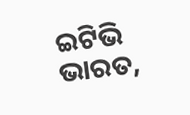ଇଟିଭି ଭାରତ,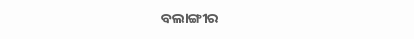ବଲାଙ୍ଗୀର